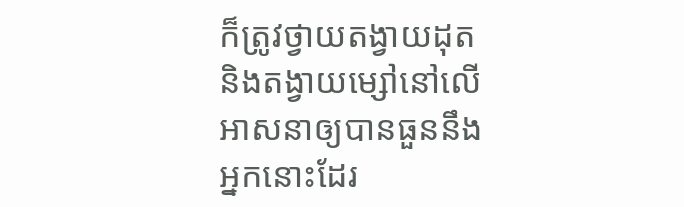ក៏ត្រូវថ្វាយតង្វាយដុត និងតង្វាយម្សៅនៅលើអាសនាឲ្យបានធួននឹងអ្នកនោះដែរ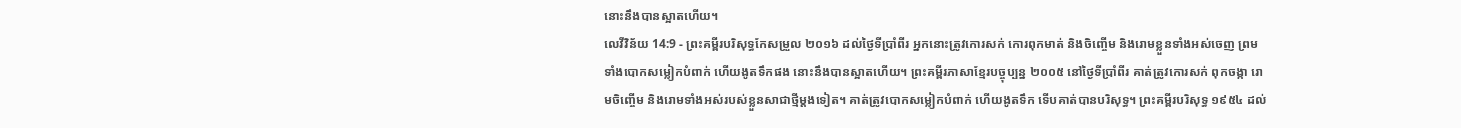នោះនឹងបានស្អាតហើយ។
លេវីវិន័យ 14:9 - ព្រះគម្ពីរបរិសុទ្ធកែសម្រួល ២០១៦ ដល់ថ្ងៃទីប្រាំពីរ អ្នកនោះត្រូវកោរសក់ កោរពុកមាត់ និងចិញ្ចើម និងរោមខ្លួនទាំងអស់ចេញ ព្រមទាំងបោកសម្លៀកបំពាក់ ហើយងូតទឹកផង នោះនឹងបានស្អាតហើយ។ ព្រះគម្ពីរភាសាខ្មែរបច្ចុប្បន្ន ២០០៥ នៅថ្ងៃទីប្រាំពីរ គាត់ត្រូវកោរសក់ ពុកចង្កា រោមចិញ្ចើម និងរោមទាំងអស់របស់ខ្លួនសាជាថ្មីម្ដងទៀត។ គាត់ត្រូវបោកសម្លៀកបំពាក់ ហើយងូតទឹក ទើបគាត់បានបរិសុទ្ធ។ ព្រះគម្ពីរបរិសុទ្ធ ១៩៥៤ ដល់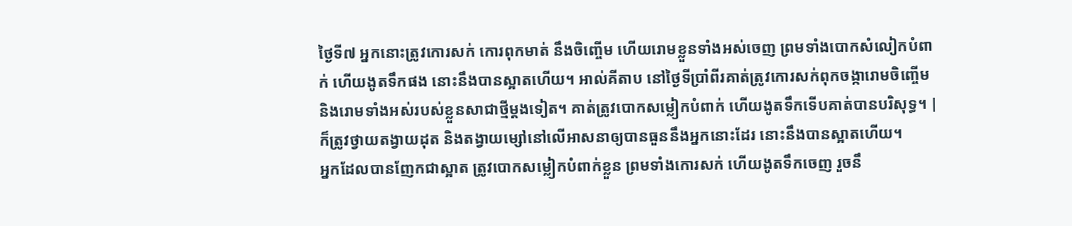ថ្ងៃទី៧ អ្នកនោះត្រូវកោរសក់ កោរពុកមាត់ នឹងចិញ្ចើម ហើយរោមខ្លួនទាំងអស់ចេញ ព្រមទាំងបោកសំលៀកបំពាក់ ហើយងូតទឹកផង នោះនឹងបានស្អាតហើយ។ អាល់គីតាប នៅថ្ងៃទីប្រាំពីរគាត់ត្រូវកោរសក់ពុកចង្ការោមចិញ្ចើម និងរោមទាំងអស់របស់ខ្លួនសាជាថ្មីម្តងទៀត។ គាត់ត្រូវបោកសម្លៀកបំពាក់ ហើយងូតទឹកទើបគាត់បានបរិសុទ្ធ។ |
ក៏ត្រូវថ្វាយតង្វាយដុត និងតង្វាយម្សៅនៅលើអាសនាឲ្យបានធួននឹងអ្នកនោះដែរ នោះនឹងបានស្អាតហើយ។
អ្នកដែលបានញែកជាស្អាត ត្រូវបោកសម្លៀកបំពាក់ខ្លួន ព្រមទាំងកោរសក់ ហើយងូតទឹកចេញ រួចនឹ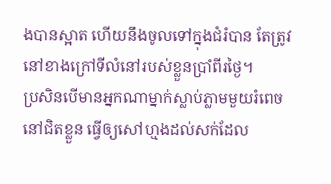ងបានស្អាត ហើយនឹងចូលទៅក្នុងជំរំបាន តែត្រូវនៅខាងក្រៅទីលំនៅរបស់ខ្លួនប្រាំពីរថ្ងៃ។
ប្រសិនបើមានអ្នកណាម្នាក់ស្លាប់ភ្លាមមួយរំពេចនៅជិតខ្លួន ធ្វើឲ្យសៅហ្មងដល់សក់ដែល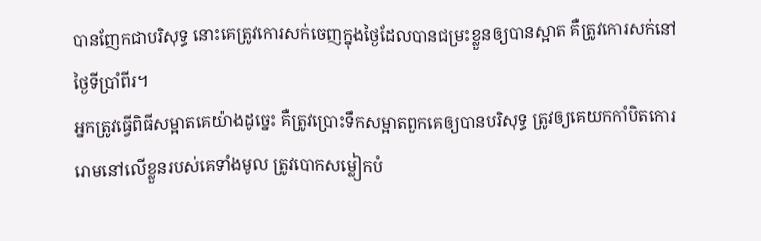បានញែកជាបរិសុទ្ធ នោះគេត្រូវកោរសក់ចេញក្នុងថ្ងៃដែលបានជម្រះខ្លួនឲ្យបានស្អាត គឺត្រូវកោរសក់នៅថ្ងៃទីប្រាំពីរ។
អ្នកត្រូវធ្វើពិធីសម្អាតគេយ៉ាងដូច្នេះ គឺត្រូវប្រោះទឹកសម្អាតពួកគេឲ្យបានបរិសុទ្ធ ត្រូវឲ្យគេយកកាំបិតកោររោមនៅលើខ្លួនរបស់គេទាំងមូល ត្រូវបោកសម្លៀកបំ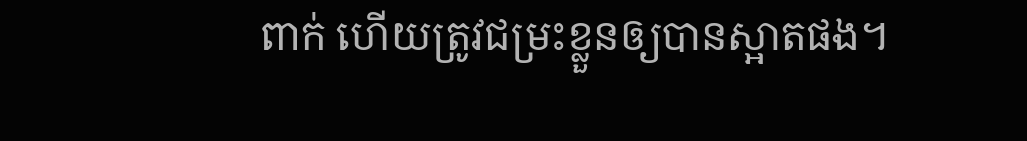ពាក់ ហើយត្រូវជម្រះខ្លួនឲ្យបានស្អាតផង។